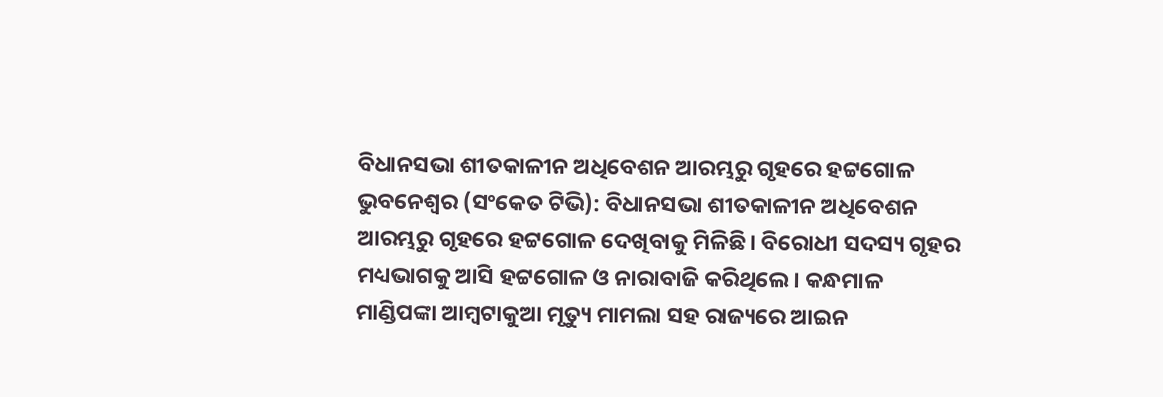ବିଧାନସଭା ଶୀତକାଳୀନ ଅଧିବେଶନ ଆରମ୍ଭରୁ ଗୃହରେ ହଟ୍ଟଗୋଳ
ଭୁବନେଶ୍ବର (ସଂକେତ ଟିଭି): ବିଧାନସଭା ଶୀତକାଳୀନ ଅଧିବେଶନ ଆରମ୍ଭରୁ ଗୃହରେ ହଟ୍ଟଗୋଳ ଦେଖିବାକୁ ମିଳିଛି। ବିରୋଧୀ ସଦସ୍ୟ ଗୃହର ମଧ୍ୟଭାଗକୁ ଆସି ହଟ୍ଟଗୋଳ ଓ ନାରାବାଜି କରିଥିଲେ। କନ୍ଧମାଳ ମାଣ୍ଡିପଙ୍କା ଆମ୍ବଟାକୁଆ ମୃତ୍ୟୁ ମାମଲା ସହ ରାଜ୍ୟରେ ଆଇନ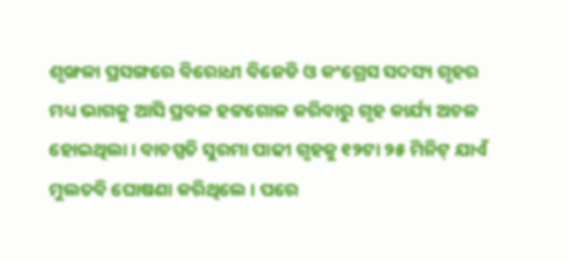ଶୃଙ୍ଖଳା ପ୍ରସଙ୍ଗରେ ବିରୋଧୀ ବିଜେଡି ଓ କଂଗ୍ରେସ ସଦସ୍ୟ ଗୃହର ମଧ୍ୟ ଭାଗକୁ ଆସି ପ୍ରବଳ ହଟ୍ଟଗୋଳ କରିବାରୁ ଗୃହ କାର୍ଯ୍ୟ ଅଚଳ ହୋଇଥିଲା। ବାଚସ୍ପତି ସୁରମା ପାଢୀ ଗୃହକୁ ୧୨ଟା ୨୫ ମିନିଟ୍ ଯାଏଁ ମୁଲତବି ଘୋଷଣା କରିଥିଲେ । ପରେ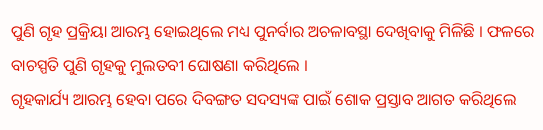ପୁଣି ଗୃହ ପ୍ରକ୍ରିୟା ଆରମ୍ଭ ହୋଇଥିଲେ ମଧ୍ୟ ପୁନର୍ବାର ଅଚଳାବସ୍ଥା ଦେଖିବାକୁ ମିଳିଛି । ଫଳରେ ବାଚସ୍ପତି ପୁଣି ଗୃହକୁ ମୁଲତବୀ ଘୋଷଣା କରିଥିଲେ ।
ଗୃହକାର୍ଯ୍ୟ ଆରମ୍ଭ ହେବା ପରେ ଦିବଙ୍ଗତ ସଦସ୍ୟଙ୍କ ପାଇଁ ଶୋକ ପ୍ରସ୍ତାବ ଆଗତ କରିଥିଲେ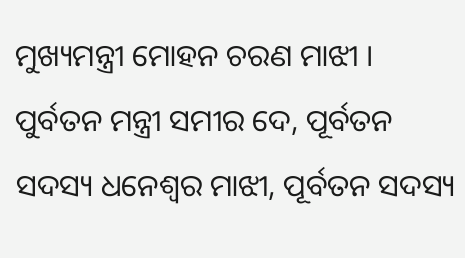ମୁଖ୍ୟମନ୍ତ୍ରୀ ମୋହନ ଚରଣ ମାଝୀ । ପୁର୍ବତନ ମନ୍ତ୍ରୀ ସମୀର ଦେ, ପୂର୍ବତନ ସଦସ୍ୟ ଧନେଶ୍ୱର ମାଝୀ, ପୂର୍ବତନ ସଦସ୍ୟ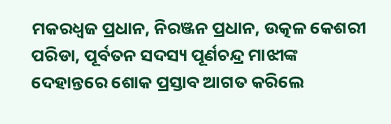ମକରଧ୍ୱଜ ପ୍ରଧାନ, ନିରଞ୍ଜନ ପ୍ରଧାନ, ଉତ୍କଳ କେଶରୀ ପରିଡା, ପୂର୍ବତନ ସଦସ୍ୟ ପୂର୍ଣଚନ୍ଦ୍ର ମାଝୀଙ୍କ ଦେହାନ୍ତରେ ଶୋକ ପ୍ରସ୍ତାବ ଆଗତ କରିଲେ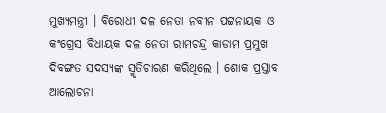ମୁଖ୍ୟମନ୍ତ୍ରୀ । ବିରୋଧୀ ଦଳ ନେତା ନବୀନ ପଟ୍ଟନାୟକ ଓ କଂଗ୍ରେସ ବିଧାୟକ ଦଳ ନେତା ରାମଚନ୍ଦ୍ର କାଡାମ ପ୍ରମୁଖ ଦିବଙ୍ଗତ ସଦସ୍ୟଙ୍କ ସ୍ମୃତିଚାରଣ କରିଥିଲେ । ଶୋକ ପ୍ରସ୍ତାବ ଆଲୋଚନା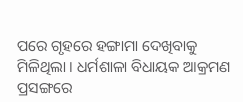ପରେ ଗୃହରେ ହଙ୍ଗାମା ଦେଖିବାକୁ ମିଳିଥିଲା । ଧର୍ମଶାଳା ବିଧାୟକ ଆକ୍ରମଣ ପ୍ରସଙ୍ଗରେ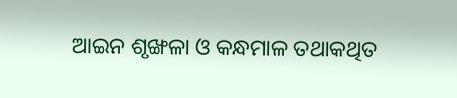ଆଇନ ଶୃଙ୍ଖଳା ଓ କନ୍ଧମାଳ ତଥାକଥିତ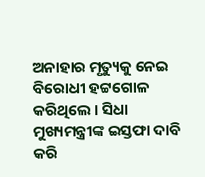ଅନାହାର ମୃତ୍ୟୁକୁ ନେଇ ବିରୋଧୀ ହଟ୍ଟଗୋଳ କରିଥିଲେ । ସିଧା ମୁଖ୍ୟମନ୍ତ୍ରୀଙ୍କ ଇସ୍ତଫା ଦାବି କରି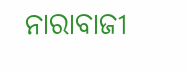ନାରାବାଜୀ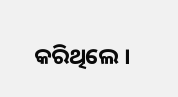କରିଥିଲେ ।